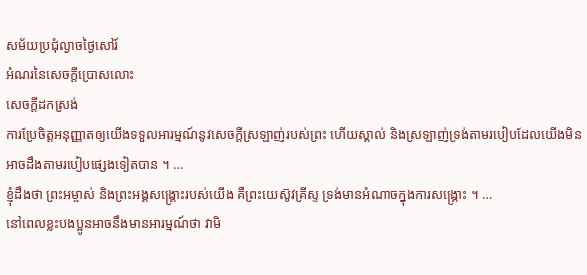សម័យប្រជុំល្ងាចថ្ងៃសៅរ៍
អំណរនៃសេចក្តីប្រោសលោះ
សេចក្តីដកស្រង់
ការប្រែចិត្តអនុញ្ញាតឲ្យយើងទទួលអារម្មណ៍នូវសេចក្តីស្រឡាញ់របស់ព្រះ ហើយស្គាល់ និងស្រឡាញ់ទ្រង់តាមរបៀបដែលយើងមិនអាចដឹងតាមរបៀបផ្សេងទៀតបាន ។ …
ខ្ញុំដឹងថា ព្រះអម្ចាស់ និងព្រះអង្គសង្គ្រោះរបស់យើង គឺព្រះយេស៊ូវគ្រីស្ទ ទ្រង់មានអំណាចក្នុងការសង្គ្រោះ ។ …
នៅពេលខ្លះបងប្អូនអាចនឹងមានអារម្មណ៍ថា វាមិ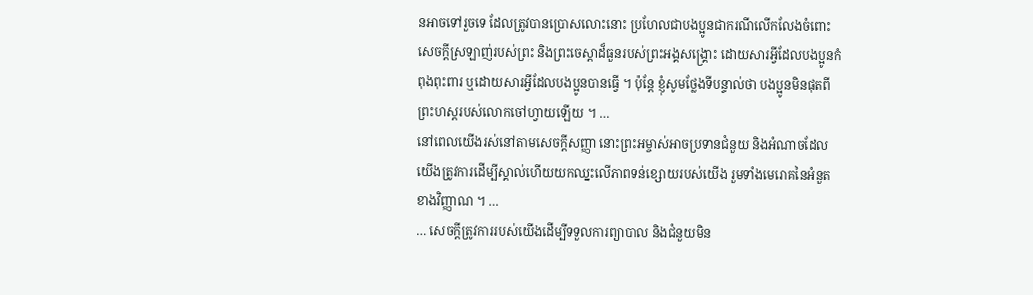នអាចទៅរួចទេ ដែលត្រូវបានប្រោសលោះនោះ ប្រហែលជាបងប្អូនជាករណីលើកលែងចំពោះសេចក្ដីស្រឡាញ់របស់ព្រះ និងព្រះចេស្តាដ៏ធួនរបស់ព្រះអង្គសង្គ្រោះ ដោយសារអ្វីដែលបងប្អូនកំពុងពុះពារ ឬដោយសារអ្វីដែលបងប្អូនបានធ្វើ ។ ប៉ុន្តែ ខ្ញុំសូមថ្លែងទីបន្ទាល់ថា បងប្អូនមិនផុតពីព្រះហស្ដរបស់លោកចៅហ្វាយឡើយ ។ …
នៅពេលយើងរស់នៅតាមសេចក្ដីសញ្ញា នោះព្រះអម្ចាស់អាចប្រទានជំនួយ និងអំណាចដែលយើងត្រូវការដើម្បីស្គាល់ហើយយកឈ្នះលើភាពទន់ខ្សោយរបស់យើង រួមទាំងមេរោគនៃអំនួតខាងវិញ្ញាណ ។ …
… សេចក្ដីត្រូវការរបស់យើងដើម្បីទទួលការព្យាបាល និងជំនួយមិន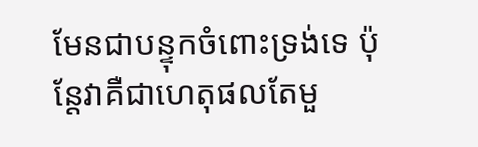មែនជាបន្ទុកចំពោះទ្រង់ទេ ប៉ុន្តែវាគឺជាហេតុផលតែមួ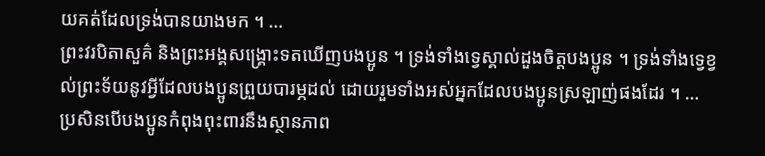យគត់ដែលទ្រង់បានយាងមក ។ …
ព្រះវរបិតាសួគ៌ និងព្រះអង្គសង្រ្គោះទតឃើញបងប្អូន ។ ទ្រង់ទាំងទ្វេស្គាល់ដួងចិត្តបងប្អូន ។ ទ្រង់ទាំងទ្វេខ្វល់ព្រះទ័យនូវអ្វីដែលបងប្អូនព្រួយបារម្ភដល់ ដោយរួមទាំងអស់អ្នកដែលបងប្អូនស្រឡាញ់ផងដែរ ។ …
ប្រសិនបើបងប្អូនកំពុងពុះពារនឹងស្ថានភាព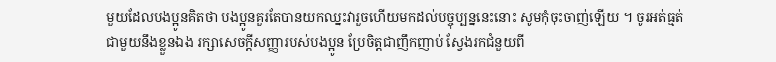មួយដែលបងប្អូនគិតថា បងប្អូនគួរតែបានយកឈ្នះវារួចហើយមកដល់បច្ចុប្បន្ននេះនោះ សូមកុំចុះចាញ់ឡើយ ។ ចូរអត់ធ្មត់ជាមួយនឹងខ្លួនឯង រក្សាសេចក្ដីសញ្ញារបស់បងប្អូន ប្រែចិត្តជាញឹកញាប់ ស្វែងរកជំនួយពី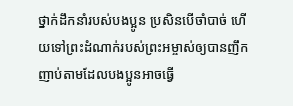ថ្នាក់ដឹកនាំរបស់បងប្អូន ប្រសិនបើចាំបាច់ ហើយទៅព្រះដំណាក់របស់ព្រះអម្ចាស់ឲ្យបានញឹកញាប់តាមដែលបងប្អូនអាចធ្វើ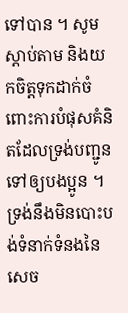ទៅបាន ។ សូមស្តាប់តាម និងយកចិត្តទុកដាក់ចំពោះការបំផុសគំនិតដែលទ្រង់បញ្ជូនទៅឲ្យបងប្អូន ។ ទ្រង់នឹងមិនបោះបង់ទំនាក់ទំនងនៃសេច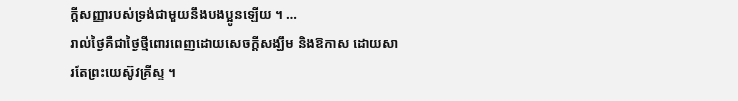ក្ដីសញ្ញារបស់ទ្រង់ជាមួយនឹងបងប្អូនឡើយ ។ …
រាល់ថ្ងៃគឺជាថ្ងៃថ្មីពោរពេញដោយសេចក្ដីសង្ឃឹម និងឱកាស ដោយសារតែព្រះយេស៊ូវគ្រីស្ទ ។